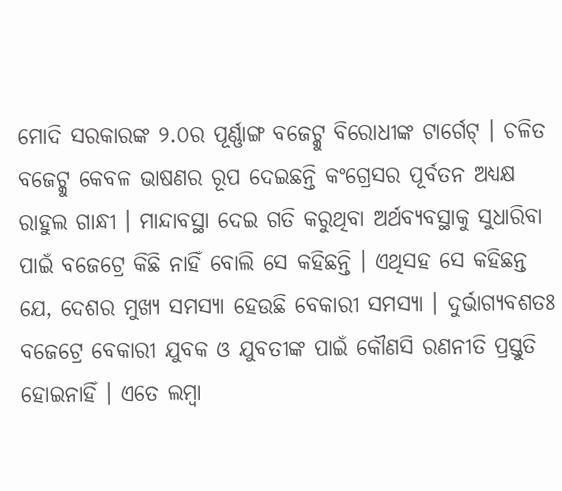ମୋଦି ସରକାରଙ୍କ ୨.୦ର ପୂର୍ଣ୍ଣାଙ୍ଗ ବଜେଟ୍କୁ ବିରୋଧୀଙ୍କ ଟାର୍ଗେଟ୍ । ଚଳିତ ବଜେଟ୍କୁ କେବଳ ଭାଷଣର ରୂପ ଦେଇଛନ୍ତି କଂଗ୍ରେସର ପୂର୍ବତନ ଅଧ୍ୟକ୍ଷ ରାହୁଲ ଗାନ୍ଧୀ । ମାନ୍ଦାବସ୍ଥା ଦେଇ ଗତି କରୁଥିବା ଅର୍ଥବ୍ୟବସ୍ଥାକୁ ସୁଧାରିବା ପାଇଁ ବଜେଟ୍ରେ କିଛି ନାହିଁ ବୋଲି ସେ କହିଛନ୍ତି । ଏଥିସହ ସେ କହିଛନ୍ତ ଯେ, ଦେଶର ମୁଖ୍ୟ ସମସ୍ୟା ହେଉଛି ବେକାରୀ ସମସ୍ୟା । ଦୁର୍ଭାଗ୍ୟବଶତଃ ବଜେଟ୍ରେ ବେକାରୀ ଯୁବକ ଓ ଯୁବତୀଙ୍କ ପାଇଁ କୌଣସି ରଣନୀତି ପ୍ରସ୍ତୁତି ହୋଇନାହିଁ । ଏତେ ଲମ୍ବା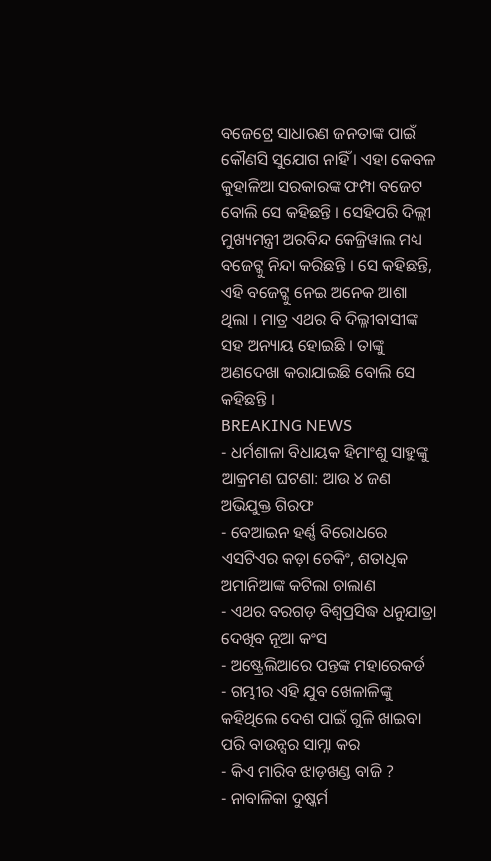ବଜେଟ୍ରେ ସାଧାରଣ ଜନତାଙ୍କ ପାଇଁ କୌଣସି ସୁଯୋଗ ନାହିଁ । ଏହା କେବଳ କୁହାଳିଆ ସରକାରଙ୍କ ଫମ୍ପା ବଜେଟ ବୋଲି ସେ କହିଛନ୍ତି । ସେହିପରି ଦିଲ୍ଲୀ ମୁଖ୍ୟମନ୍ତ୍ରୀ ଅରବିନ୍ଦ କେଜ୍ରିୱାଲ ମଧ୍ୟ ବଜେଟ୍କୁ ନିନ୍ଦା କରିଛନ୍ତି । ସେ କହିଛନ୍ତି, ଏହି ବଜେଟ୍କୁ ନେଇ ଅନେକ ଆଶା ଥିଲା । ମାତ୍ର ଏଥର ବି ଦିଲ୍ଳୀବାସୀଙ୍କ ସହ ଅନ୍ୟାୟ ହୋଇଛି । ତାଙ୍କୁ ଅଣଦେଖା କରାଯାଇଛି ବୋଲି ସେ କହିଛନ୍ତି ।
BREAKING NEWS
- ଧର୍ମଶାଳା ବିଧାୟକ ହିମାଂଶୁ ସାହୁଙ୍କୁ ଆକ୍ରମଣ ଘଟଣା: ଆଉ ୪ ଜଣ ଅଭିଯୁକ୍ତ ଗିରଫ
- ବେଆଇନ ହର୍ଣ୍ଣ ବିରୋଧରେ ଏସଟିଏର କଡ଼ା ଚେକିଂ, ଶତାଧିକ ଅମାନିଆଙ୍କ କଟିଲା ଚାଲାଣ
- ଏଥର ବରଗଡ଼ ବିଶ୍ୱପ୍ରସିଦ୍ଧ ଧନୁଯାତ୍ରା ଦେଖିବ ନୂଆ କଂସ
- ଅଷ୍ଟ୍ରେଲିଆରେ ପନ୍ତଙ୍କ ମହାରେକର୍ଡ
- ଗମ୍ଭୀର ଏହି ଯୁବ ଖେଳାଳିଙ୍କୁ କହିଥିଲେ ଦେଶ ପାଇଁ ଗୁଳି ଖାଇବା ପରି ବାଉନ୍ସର ସାମ୍ନା କର
- କିଏ ମାରିବ ଝାଡ଼ଖଣ୍ଡ ବାଜି ?
- ନାବାଳିକା ଦୁଷ୍କର୍ମ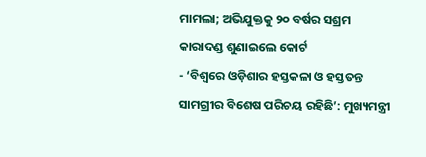ମାମଲା; ଅଭିଯୁକ୍ତକୁ ୨୦ ବର୍ଷର ସଶ୍ରମ କାରାଦଣ୍ଡ ଶୁଣାଇଲେ କୋର୍ଟ
- ‘ବିଶ୍ୱରେ ଓଡ଼ିଶାର ହସ୍ତକଳା ଓ ହସ୍ତତନ୍ତ ସାମଗ୍ରୀର ବିଶେଷ ପରିଚୟ ରହିଛି’: ମୁଖ୍ୟମନ୍ତ୍ରୀ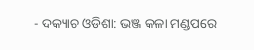- ଦକ୍ୟାଚ ଓଡିଶା: ଭଞ୍ଜ କଳା ମଣ୍ଡପରେ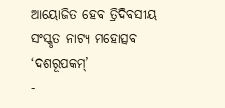ଆୟୋଜିତ ହେବ ତ୍ରିଦିବସୀୟ ସଂସ୍କୃତ ନାଟ୍ୟ ମହୋତ୍ସବ ‘ଦଶରୂପକମ୍’
-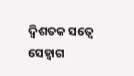ଦ୍ୱିଶତକ ସତ୍ୱେ ସେହ୍ୱାଗ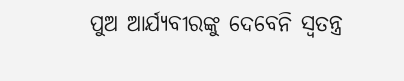ପୁଅ ଆର୍ଯ୍ୟବୀରଙ୍କୁ ଦେବେନି ସ୍ୱତନ୍ତ୍ର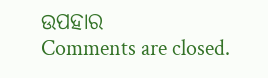ଉପହାର
Comments are closed.